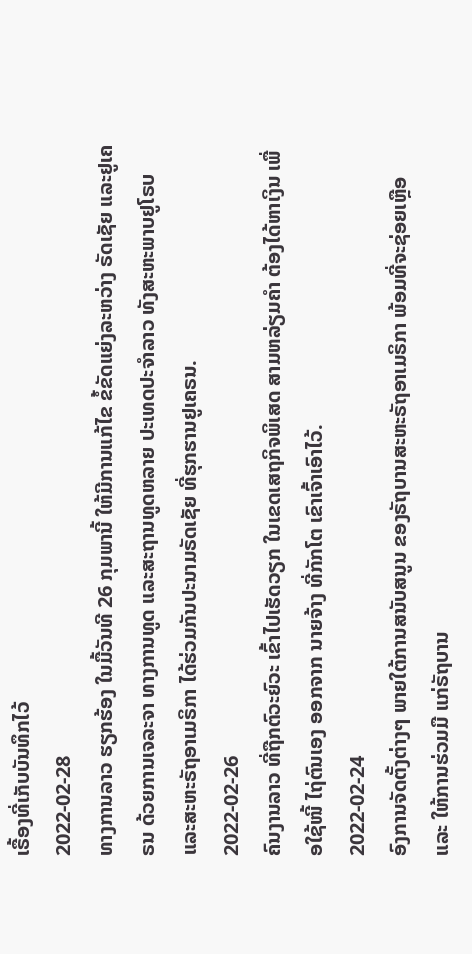ເຣື້ອງທີ່ເກັບບັນທຶກໄວ້
2022-02-28
ທາງການລາວ ຮຽກຮ້ອງ ໃນມື້ວັນທີ 26 ກຸມພານີ້ ໃຫ້ມີການແກ້ໄຂ ຂໍ້ຂັດແຍ່ງລະຫວ່າງ ຣັດເຊັຍ ແລະຢູເຄຣນ ດ້ວຍການເຈລະຈາ ທາງການທູດ ແລະສະຖານທູດຫລາຍ ປະເທດປະຈໍາລາວ ທັງສະຫະພາບຢູໂຣບ ແລະສະຫະຣັຖອາເມຣິກາ ໄດ້ຮ່ວມກັນປະນາມຣັດເຊັຍ ທີ່ຮຸກຮານຢູເຄຣນ.
2022-02-26
ຄົນງານລາວ ທີ່ຖືກຕົວະຍົວະ ເຂົ້າໄປເຮັດວຽກ ໃນເຂດເສຖກິຈພິເສດ ສາມຫລ່ຽມຄຳ ຕ້ອງໄດ້ຫາເງິນ ເພື່ອໃຊ້ໜີ້ ໄຖ່ຕົນເອງ ອອກຈາກ ນາຍຈ້າງ ທີ່ກັກໂຕ ເຂົາເຈົ້າເອົາໄວ້.
2022-02-24
ອົງການຈັດຕັ້ງຕ່າງໆ ພາຍໃຕ້ການສນັບສນູນ ຂອງຣັຖບານສະຫະຣັຖອາເມຣິກາ ພ້ອມທີ່ຈະຊ່ອຍເຫຼືອ ແລະ ໃຫ້ການຮ່ວມມື ແກ່ຣັຖບານ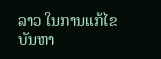ລາວ ໃນການແກ້ໄຂບັນຫາ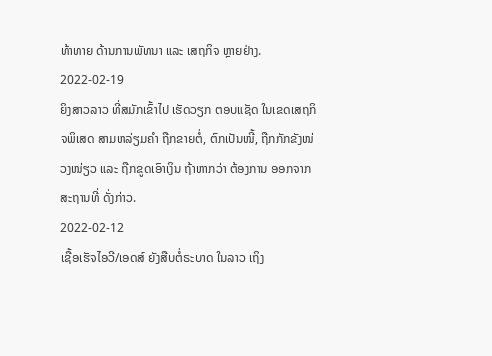ທ້າທາຍ ດ້ານການພັທນາ ແລະ ເສຖກິຈ ຫຼາຍຢ່າງ.
2022-02-19
ຍິງສາວລາວ ທີ່ສມັກເຂົ້າໄປ ເຮັດວຽກ ຕອບແຊັດ ໃນເຂດເສຖກິຈພິເສດ ສາມຫລ່ຽມຄຳ ຖືກຂາຍຕໍ່, ຕົກເປັນໜີ້, ຖືກກັກຂັງໜ່ວງໜ່ຽວ ແລະ ຖືກຂູດເອົາເງິນ ຖ້າຫາກວ່າ ຕ້ອງການ ອອກຈາກສະຖານທີ່ ດັ່ງກ່າວ.
2022-02-12
ເຊື້ອເຮັຈໄອວີ/ເອດສ໌ ຍັງສືບຕໍ່ຣະບາດ ໃນລາວ ເຖິງ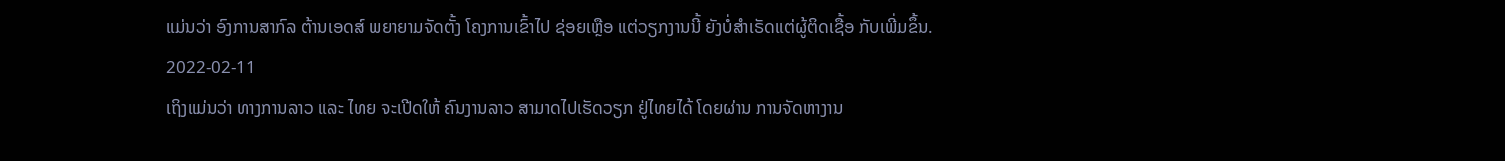ແມ່ນວ່າ ອົງການສາກົລ ຕ້ານເອດສ໌ ພຍາຍາມຈັດຕັ້ງ ໂຄງການເຂົ້າໄປ ຊ່ອຍເຫຼືອ ແຕ່ວຽກງານນີ້ ຍັງບໍ່ສຳເຣັດແຕ່ຜູ້ຕິດເຊື້ອ ກັບເພີ່ມຂຶ້ນ.
2022-02-11
ເຖິງແມ່ນວ່າ ທາງການລາວ ແລະ ໄທຍ ຈະເປີດໃຫ້ ຄົນງານລາວ ສາມາດໄປເຮັດວຽກ ຢູ່ໄທຍໄດ້ ໂດຍຜ່ານ ການຈັດຫາງານ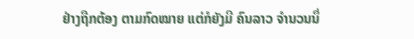ຢ່າງຖືກຕ້ອງ ຕາມກົດໝາຍ ແຕ່ກໍຍັງມີ ຄົນລາວ ຈຳນວນນຶ່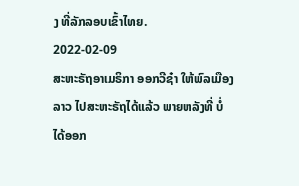ງ ທີ່ລັກລອບເຂົ້າໄທຍ.
2022-02-09
ສະຫະຣັຖອາເມຣິກາ ອອກວີຊ໋າ ໃຫ້ພົລເມືອງລາວ ໄປສະຫະຣັຖໄດ້ແລ້ວ ພາຍຫລັງທີ່ ບໍ່ໄດ້ອອກ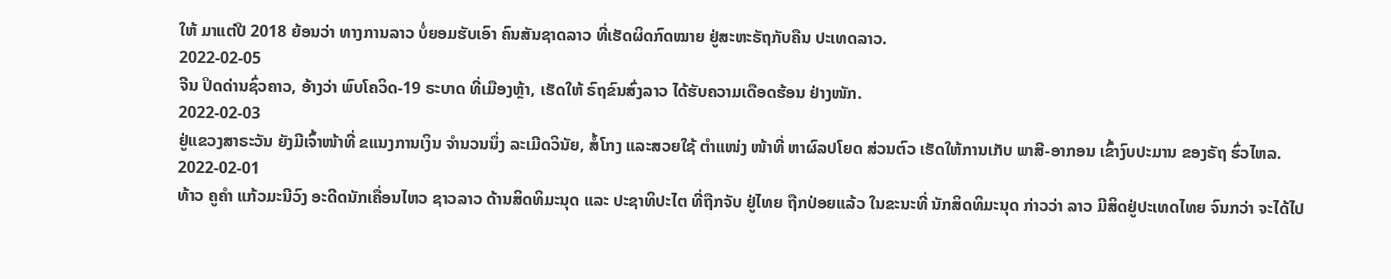ໃຫ້ ມາແຕ່ປີ 2018 ຍ້ອນວ່າ ທາງການລາວ ບໍ່ຍອມຮັບເອົາ ຄົນສັນຊາດລາວ ທີ່ເຮັດຜິດກົດໝາຍ ຢູ່ສະຫະຣັຖກັບຄືນ ປະເທດລາວ.
2022-02-05
ຈີນ ປິດດ່ານຊົ່ວຄາວ, ອ້າງວ່າ ພົບໂຄວິດ-19 ຣະບາດ ທີ່ເມືອງຫຼ້າ, ເຮັດໃຫ້ ຣົຖຂົນສົ່ງລາວ ໄດ້ຮັບຄວາມເດືອດຮ້ອນ ຢ່າງໜັກ.
2022-02-03
ຢູ່ແຂວງສາຣະວັນ ຍັງມີເຈົ້າໜ້າທີ່ ຂແນງການເງິນ ຈໍານວນນຶ່ງ ລະເມີດວິນັຍ, ສໍ້ໂກງ ແລະສວຍໃຊ້ ຕໍາແໜ່ງ ໜ້າທີ່ ຫາຜົລປໂຍດ ສ່ວນຕົວ ເຮັດໃຫ້ການເກັບ ພາສີ-ອາກອນ ເຂົ້າງົບປະມານ ຂອງຣັຖ ຮົ່ວໄຫລ.
2022-02-01
ທ້າວ ຄູຄຳ ແກ້ວມະນີວົງ ອະດີດນັກເຄື່ອນໄຫວ ຊາວລາວ ດ້ານສິດທິມະນຸດ ແລະ ປະຊາທິປະໄຕ ທີ່ຖືກຈັບ ຢູ່ໄທຍ ຖືກປ່ອຍແລ້ວ ໃນຂະນະທີ່ ນັກສິດທິມະນຸດ ກ່າວວ່າ ລາວ ມີສິດຢູ່ປະເທດໄທຍ ຈົນກວ່າ ຈະໄດ້ໄປ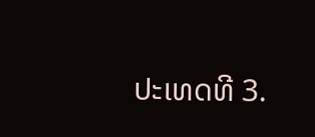ປະເທດທີ 3.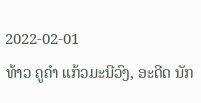2022-02-01
ທ້າວ ຄູຄຳ ແກ້ວມະນີວົງ, ອະດີດ ນັກ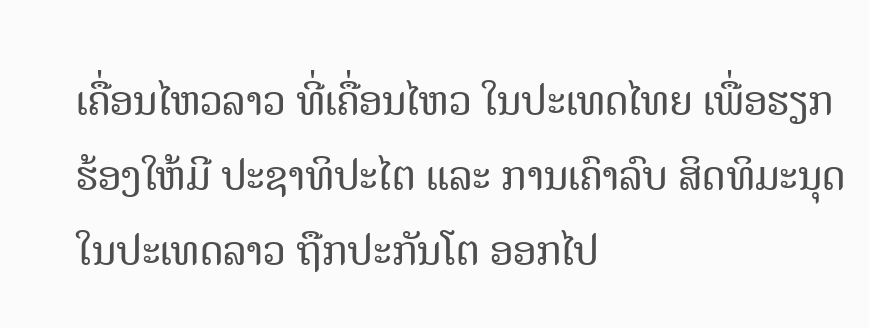ເຄື່ອນໄຫວລາວ ທີ່ເຄື່ອນໄຫວ ໃນປະເທດໄທຍ ເພື່ອຮຽກຮ້ອງໃຫ້ມີ ປະຊາທິປະໄຕ ແລະ ການເຄົາລົບ ສິດທິມະນຸດ ໃນປະເທດລາວ ຖືກປະກັນໂຕ ອອກໄປ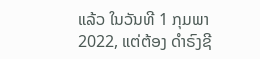ແລ້ວ ໃນວັນທີ 1 ກຸມພາ 2022, ແຕ່ຕ້ອງ ດຳຣົງຊີ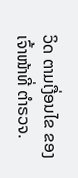ວິດ ຕາມເງື່ອນໄຂ ຂອງເຈົ້າໜ້າທີ່ ຕຳຣວຈ.